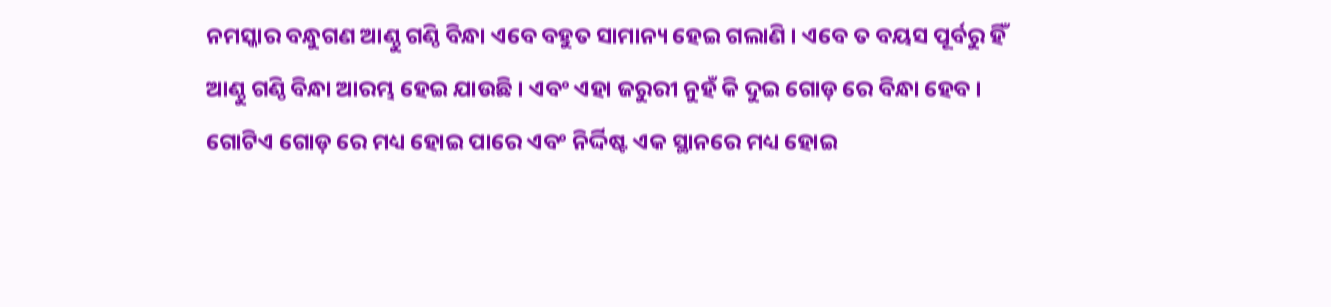ନମସ୍କାର ବନ୍ଧୁଗଣ ଆଣ୍ଠୁ ଗଣ୍ଠି ବିନ୍ଧା ଏବେ ବହୁତ ସାମାନ୍ୟ ହେଇ ଗଲାଣି । ଏବେ ତ ବୟସ ପୂର୍ବରୁ ହିଁ ଆଣ୍ଠୁ ଗଣ୍ଠି ବିନ୍ଧା ଆରମ୍ଭ ହେଇ ଯାଉଛି । ଏବଂ ଏହା ଜରୁରୀ ନୁହଁ କି ଦୁଇ ଗୋଡ଼ ରେ ବିନ୍ଧା ହେବ ।
ଗୋଟିଏ ଗୋଡ଼ ରେ ମଧ୍ୟ ହୋଇ ପାରେ ଏବଂ ନିର୍ଦ୍ଦିଷ୍ଟ ଏକ ସ୍ଥାନରେ ମଧ୍ୟ ହୋଇ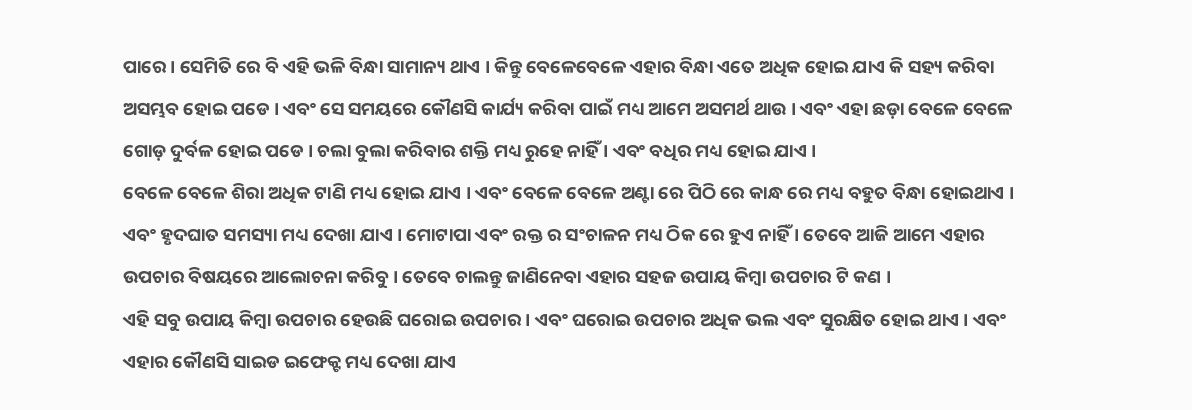ପାରେ । ସେମିତି ରେ ବି ଏହି ଭଳି ବିନ୍ଧା ସାମାନ୍ୟ ଥାଏ । କିନ୍ତୁ ବେଳେବେଳେ ଏହାର ବିନ୍ଧା ଏତେ ଅଧିକ ହୋଇ ଯାଏ କି ସହ୍ୟ କରିବା ଅସମ୍ଭବ ହୋଇ ପଡେ । ଏବଂ ସେ ସମୟରେ କୌଣସି କାର୍ଯ୍ୟ କରିବା ପାଇଁ ମଧ୍ୟ ଆମେ ଅସମର୍ଥ ଥାଉ । ଏବଂ ଏହା ଛଡ଼ା ବେଳେ ବେଳେ ଗୋଡ଼ ଦୁର୍ବଳ ହୋଇ ପଡେ । ଚଲା ବୁଲା କରିବାର ଶକ୍ତି ମଧ୍ୟ ରୁହେ ନାହିଁ । ଏବଂ ବଧିର ମଧ୍ୟ ହୋଇ ଯାଏ ।
ବେଳେ ବେଳେ ଶିରା ଅଧିକ ଟାଣି ମଧ୍ୟ ହୋଇ ଯାଏ । ଏବଂ ବେଳେ ବେଳେ ଅଣ୍ଟା ରେ ପିଠି ରେ କାନ୍ଧ ରେ ମଧ୍ୟ ବହୁତ ବିନ୍ଧା ହୋଇଥାଏ । ଏବଂ ହୃଦଘାତ ସମସ୍ୟା ମଧ୍ୟ ଦେଖା ଯାଏ । ମୋଟାପା ଏବଂ ରକ୍ତ ର ସଂଚାଳନ ମଧ୍ୟ ଠିକ ରେ ହୁଏ ନାହିଁ । ତେବେ ଆଜି ଆମେ ଏହାର ଉପଚାର ବିଷୟରେ ଆଲୋଚନା କରିବୁ । ତେବେ ଚାଲନ୍ତୁ ଜାଣିନେବା ଏହାର ସହଜ ଉପାୟ କିମ୍ବା ଉପଚାର ଟି କଣ ।
ଏହି ସବୁ ଉପାୟ କିମ୍ବା ଉପଚାର ହେଉଛି ଘରୋଇ ଉପଚାର । ଏବଂ ଘରୋଇ ଉପଚାର ଅଧିକ ଭଲ ଏବଂ ସୁରକ୍ଷିତ ହୋଇ ଥାଏ । ଏବଂ ଏହାର କୌଣସି ସାଇଡ ଇଫେକ୍ଟ ମଧ୍ୟ ଦେଖା ଯାଏ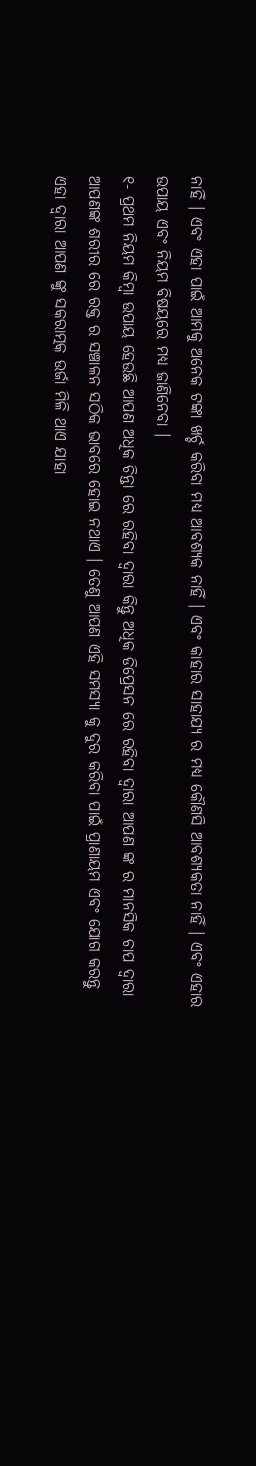ନାହିଁ । ଏବଂ ଏହା ପାଇଁ ଆମକୁ ଅନେକ ଟଙ୍କା ଖର୍ଚ୍ଚ କରିବା ମଧ୍ୟ ଆବଶ୍ୟକ ନାହିଁ । ଏବଂ କାହାର ସାହାଯ୍ୟ ର ମଧ୍ୟ କୌଣସି ଆବଶ୍ୟକତା ନାହିଁ । ଏବଂ ଏହାର ଉପାୟ ଏବଂ ନିୟମ ବିଷୟରେ ମଧ୍ୟ ଜାଣିନେବା ।
୧- ପ୍ରଥମ ନିୟମ କିମ୍ବା ଉପାୟ ହେଉଛି ଆପଣ ଅଧିକ ଚିନ୍ତା ରେ ରହିବା ଦ୍ୱାରା କିନ୍ତୁ ଅଧିକ ଡିପ୍ରେସନ ରେ ରହିବା ଦ୍ୱାରା ଆପଣ ଙ୍କ ର ମାନସିକ ଚାପ ଦ୍ୱାରା ଆପଣଙ୍କ ଶରୀର ରେ ରକ୍ତ ର ସଞ୍ଚାଳନ ସଠିକ ଭାବରେ ହୋଇ ନଥାଏ । ତେଣୁ ଆପଣ ଏହି ସମସ୍ୟା କୁ ଦୁର କରିବା ପାଇଁ ପ୍ରାଣାୟମ ଏବଂ ଯୋଗ କରନ୍ତୁ ଏହା ଦ୍ୱାରା ଆପଣ ଙ୍କୁ ସକରାତ୍ମକ ଉର୍ଜା ମିଳି ଥାଏ ଯାହା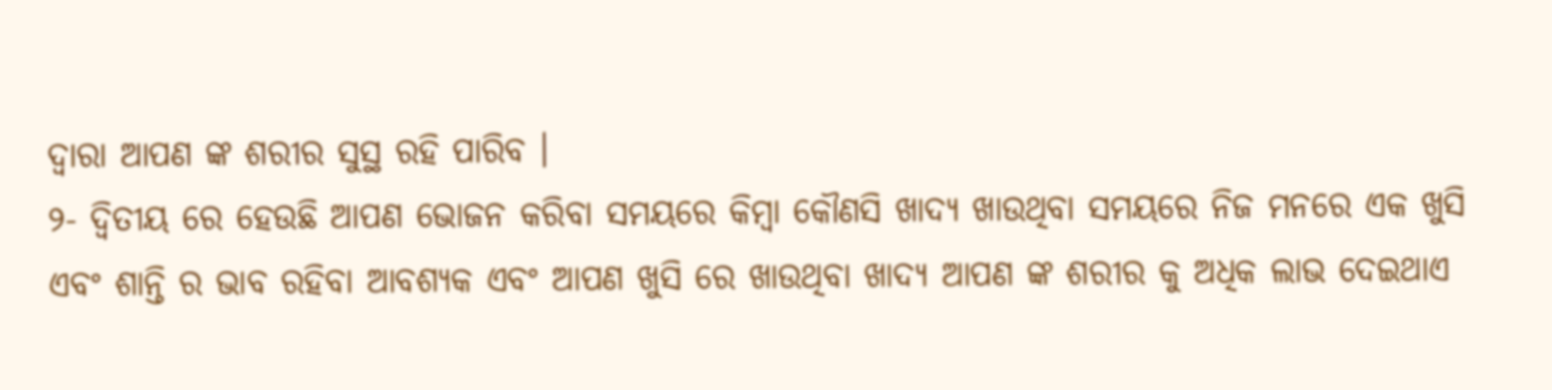ଦ୍ୱାରା ଆପଣ ଙ୍କ ଶରୀର ସୁସ୍ଥ ରହି ପାରିବ ।
୨- ଦ୍ଵିତୀୟ ରେ ହେଉଛି ଆପଣ ଭୋଜନ କରିବା ସମୟରେ କିମ୍ବା କୌଣସି ଖାଦ୍ୟ ଖାଉଥିବା ସମୟରେ ନିଜ ମନରେ ଏକ ଖୁସି ଏବଂ ଶାନ୍ତି ର ଭାବ ରହିବା ଆବଶ୍ୟକ ଏବଂ ଆପଣ ଖୁସି ରେ ଖାଉଥିବା ଖାଦ୍ୟ ଆପଣ ଙ୍କ ଶରୀର କୁ ଅଧିକ ଲାଭ ଦେଇଥାଏ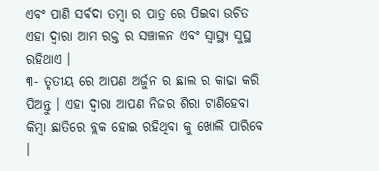ଏବଂ ପାଣି ସର୍ଵଦା ତମ୍ବା ର ପାତ୍ର ରେ ପିଇବା ଉଚିତ ଏହା ଦ୍ୱାରା ଆମ ରକ୍ତ ର ସଞ୍ଚାଳନ ଏବଂ ସ୍ୱାସ୍ଥ୍ୟ ସୁସ୍ଥ ରହିଥାଏ ।
୩- ତୃତୀୟ ରେ ଆପଣ ଅର୍ଜୁନ ର ଛାଲ ର କାଢା କରି ପିଅନ୍ତୁ । ଏହା ଦ୍ୱାରା ଆପଣ ନିଜର ଶିରା ଟାଣିହେବା କିମ୍ବା ଛାତିରେ ବ୍ଲକ ହୋଇ ରହିଥିବା କୁ ଖୋଲି ପାରିବେ ।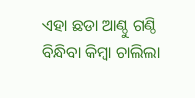ଏହା ଛଡା ଆଣ୍ଠୁ ଗଣ୍ଠି ବିନ୍ଧିବା କିମ୍ବା ଚାଲିଲା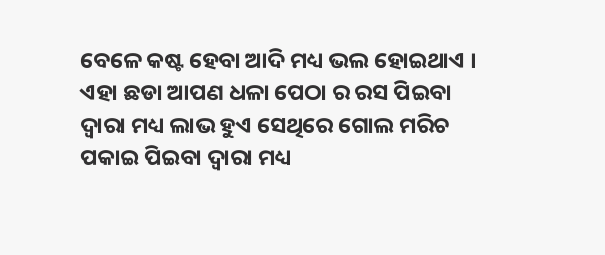ବେଳେ କଷ୍ଟ ହେବା ଆଦି ମଧ୍ୟ ଭଲ ହୋଇଥାଏ । ଏହା ଛଡା ଆପଣ ଧଳା ପେଠା ର ରସ ପିଇବା ଦ୍ୱାରା ମଧ୍ୟ ଲାଭ ହୁଏ ସେଥିରେ ଗୋଲ ମରିଚ ପକାଇ ପିଇବା ଦ୍ୱାରା ମଧ୍ୟ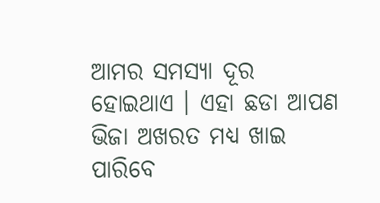ଆମର ସମସ୍ୟା ଦୂର ହୋଇଥାଏ । ଏହା ଛଡା ଆପଣ ଭିଜା ଅଖରତ ମଧ୍ୟ ଖାଇ ପାରିବେ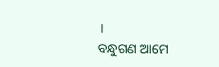।
ବନ୍ଧୁଗଣ ଆମେ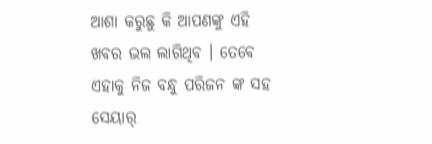ଆଶା କରୁଛୁ କି ଆପଣଙ୍କୁ ଏହି ଖବର ଭଲ ଲାଗିଥିବ । ତେବେ ଏହାକୁ ନିଜ ବନ୍ଧୁ ପରିଜନ ଙ୍କ ସହ ସେୟାର୍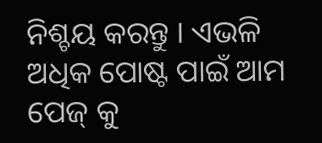ନିଶ୍ଚୟ କରନ୍ତୁ । ଏଭଳି ଅଧିକ ପୋଷ୍ଟ ପାଇଁ ଆମ ପେଜ୍ କୁ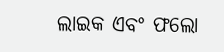ଲାଇକ ଏବଂ ଫଲୋ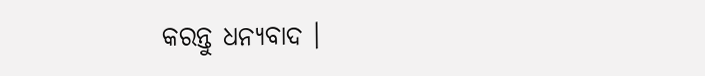କରନ୍ତୁ ଧନ୍ୟବାଦ ।